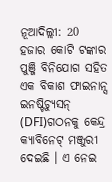ନୂଆଦିଲ୍ଲୀ: 20 ହଜାର କୋଟି ଟଙ୍କାର ପୁଞ୍ଜି ବିନିଯୋଗ ସହିତ ଏକ ବିକାଶ ଫାଇନାନ୍ସ ଇନଷ୍ଟିଚ୍ୟୁସନ୍ (DFI)ଗଠନକୁ କେନ୍ଦ୍ର କ୍ୟାବିନେଟ୍ ମଞ୍ଜୁରୀ ଦେଇଛି । ଏ ନେଇ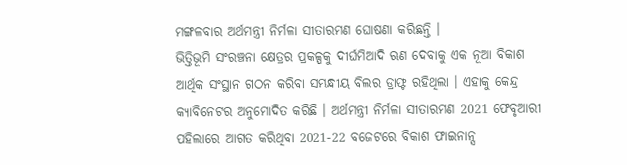ମଙ୍ଗଳବାର ଅର୍ଥମନ୍ତ୍ରୀ ନିର୍ମଳା ସୀତାରମଣ ଘୋଷଣା କରିଛନ୍ତି ।
ଭିତ୍ତିଭୂମି ସଂରଞ୍ଚନା କ୍ଷେତ୍ରର ପ୍ରକଳ୍ପକୁ ଦୀର୍ଘମିଆଦି ଋଣ ଦେବାକୁ ଏକ ନୂଆ ବିକାଶ ଆର୍ଥିକ ସଂସ୍ଥାନ ଗଠନ କରିବା ସମ୍ଭନ୍ଧୀୟ ବିଲର ଡ୍ରାଫ୍ଟ ରହିଥିଲା । ଏହାକୁ କେନ୍ଦ୍ର କ୍ୟାବିନେଟର ଅନୁମୋଦିତ କରିଛି । ଅର୍ଥମନ୍ତ୍ରୀ ନିର୍ମଳା ସୀତାରମଣ 2021 ଫେବୃଆରୀ ପହିଲାରେ ଆଗତ କରିଥିବା 2021-22 ବଜେଟରେ ବିକାଶ ଫାଇନାନ୍ସ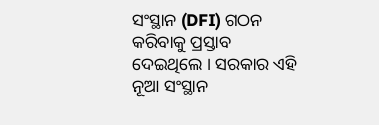ସଂସ୍ଥାନ (DFI) ଗଠନ କରିବାକୁ ପ୍ରସ୍ତାବ ଦେଇଥିଲେ । ସରକାର ଏହି ନୂଆ ସଂସ୍ଥାନ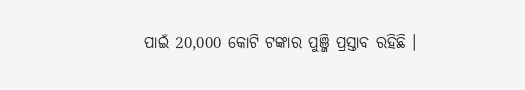ପାଇଁ 20,000 କୋଟି ଟଙ୍କାର ପୁଞ୍ଜି ପ୍ରସ୍ତାବ ରହିଛି ।